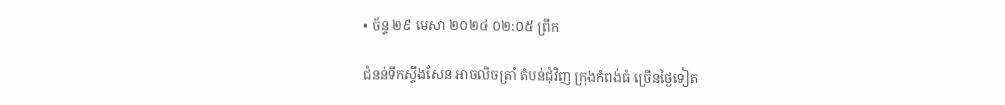• ច័ន្ទ ២៩ មេសា ២០២៤ ០២:០៥ ព្រឹក

ជំនន់ទឹកស្ទឹងសែន អាចលិចត្រាំ តំបន់ជុំវិញ ក្រុងកំពង់ធំ ច្រើនថ្ងៃទៀត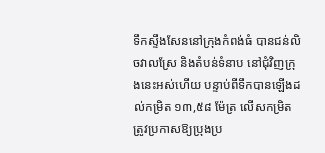ទឹកស្ទឹងសែននៅក្រុងកំពង់ធំ បានជន់លិចវាលស្រែ និងតំបន់ទំនាប នៅជុំវិញក្រុងនេះអស់ហើយ បន្ទាប់ពីទឹកបានឡើងដល់កម្រិត ១៣,៥៨ ម៉ែត្រ លើសកម្រិតត្រូវប្រកាសឱ្យប្រុងប្រ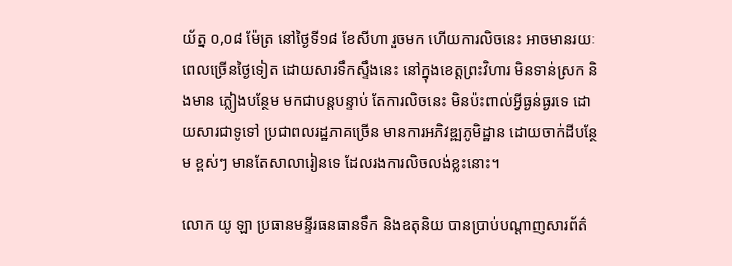យ័ត្ន ០,០៨ ម៉ែត្រ នៅថ្ងៃទី១៨ ខែសីហា រួចមក ហើយការលិចនេះ អាចមានរយៈពេលច្រើនថ្ងៃទៀត ដោយសារទឹកស្ទឹងនេះ នៅក្នុងខេត្តព្រះវិហារ មិនទាន់ស្រក និងមាន ភ្លៀងបន្ថែម មកជាបន្តបន្ទាប់ តែការលិចនេះ មិនប៉ះពាល់អ្វីធ្ងន់ធ្ងរទេ ដោយសារជាទូទៅ ប្រជាពលរដ្ឋភាគច្រើន មានការអភិវឌ្ឍភូមិដ្ឋាន ដោយចាក់ដីបន្ថែម ខ្ពស់ៗ មានតែសាលារៀនទេ ដែលរងការលិចលង់ខ្លះនោះ។

លោក យូ ឡា ប្រធានមន្ទីរធនធានទឹក និងឧតុនិយ បានប្រាប់បណ្ដាញសារព័ត៌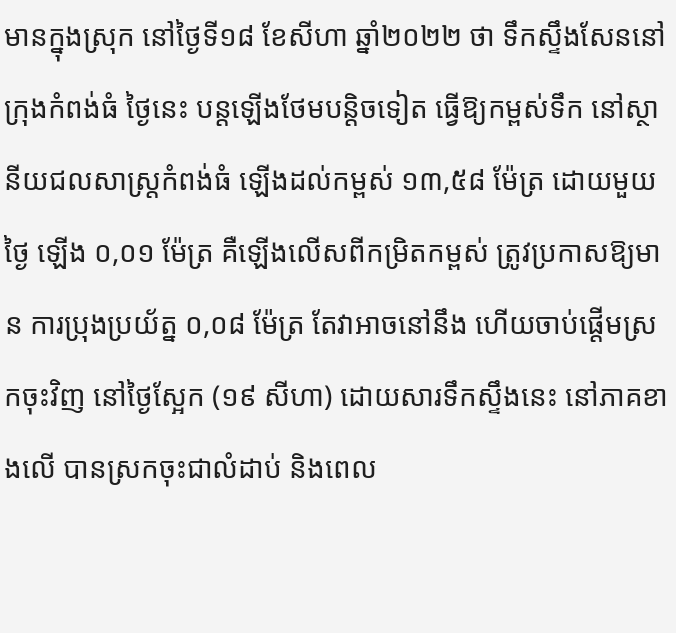មានក្នុងស្រុក នៅថ្ងៃទី១៨ ខែសីហា ឆ្នាំ២០២២ ថា ទឹកស្ទឹងសែននៅក្រុងកំពង់ធំ ថ្ងៃនេះ បន្តឡើងថែមបន្តិចទៀត ធ្វើឱ្យកម្ពស់ទឹក នៅស្ថានីយជលសាស្ត្រកំពង់ធំ ឡើងដល់កម្ពស់ ១៣,៥៨ ម៉ែត្រ ដោយមួយថ្ងៃ ឡើង ០,០១ ម៉ែត្រ គឺឡើងលើសពីកម្រិតកម្ពស់ ត្រូវប្រកាសឱ្យមាន ការប្រុងប្រយ័ត្ន ០,០៨ ម៉ែត្រ តែវាអាចនៅនឹង ហើយចាប់ផ្តើមស្រកចុះវិញ នៅថ្ងៃស្អែក (១៩ សីហា) ដោយសារទឹកស្ទឹងនេះ នៅភាគខាងលើ បានស្រកចុះជាលំដាប់ និងពេល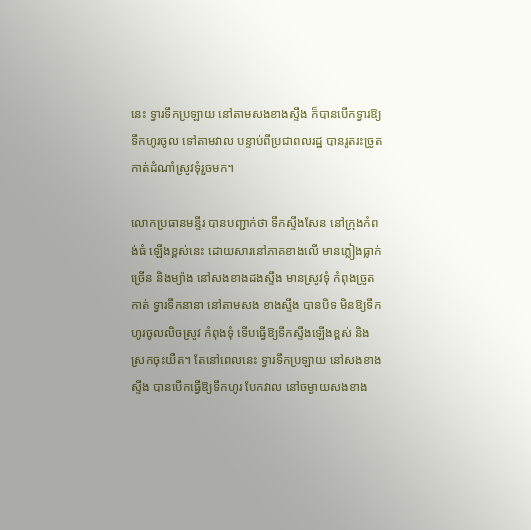នេះ ទ្វារទឹកប្រឡាយ នៅតាមសងខាងស្ទឹង ក៏បានបើកទ្វារឱ្យទឹកហូរចូល ទៅតាមវាល បន្ទាប់ពីប្រជាពលរដ្ឋ បានរូតរះច្រូតកាត់ដំណាំស្រូវទុំរួចមក។

លោកប្រធានមន្ទីរ បានបញ្ជាក់ថា ទឹកស្ទឹងសែន នៅក្រុងកំពង់ធំ ឡើងខ្ពស់នេះ ដោយសារនៅភាគខាងលើ មានភ្លៀងធ្លាក់ច្រើន និងម្យ៉ាង នៅសងខាងដងស្ទឹង មានស្រូវទុំ កំពុងច្រូតកាត់ ទ្វារទឹកនានា នៅតាមសង ខាងស្ទឹង បានបិទ មិនឱ្យទឹកហូរចូលលិចស្រូវ កំពុងទុំ ទើបធ្វើឱ្យទឹកស្ទឹងឡើងខ្ពស់ និងស្រកចុះយឺត។ តែនៅពេលនេះ ទ្វារទឹកប្រឡាយ នៅសងខាងស្ទឹង បានបើកធ្វើឱ្យទឹកហូរ បែកវាល នៅចម្ងាយសងខាង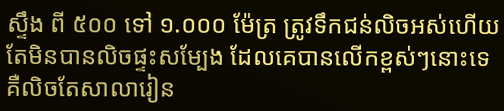ស្ទឹង ពី ៥០០ ទៅ ១.០០០ ម៉ែត្រ ត្រូវទឹកជន់លិចអស់ហើយ តែមិនបានលិចផ្ទះសម្បែង ដែលគេបានលើកខ្ពស់ៗនោះទេ គឺលិចតែសាលារៀន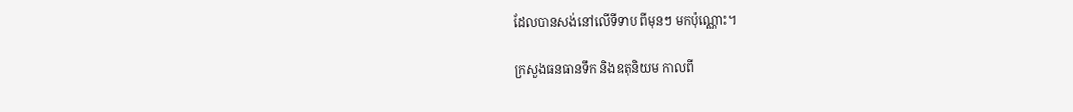ដែលបានសង់នៅលើទីទាប ពីមុនៗ មកប៉ុណ្ណោះ។

ក្រសួងធនធានទឹក និងឧតុនិយម កាលពី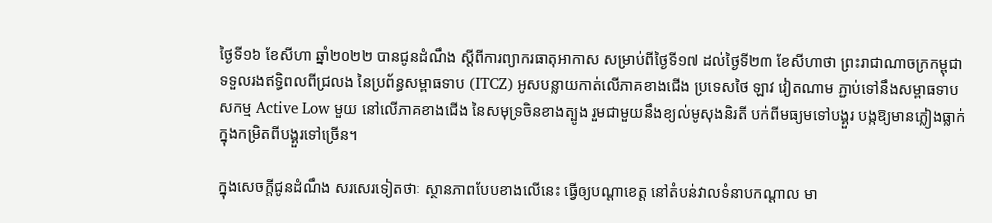ថ្ងៃទី១៦ ខែសីហា ឆ្នាំ២០២២ បានជូនដំណឹង ស្តីពីការព្យាករធាតុអាកាស សម្រាប់ពីថ្ងៃទី១៧ ដល់ថ្ងៃទី២៣ ខែសីហាថា ព្រះរាជាណាចក្រកម្ពុជា ទទួលរងឥទ្ធិពលពីជ្រលង នៃប្រព័ន្ធសម្ពាធទាប (ITCZ) អូសបន្លាយកាត់លើភាគខាងជើង ប្រទេសថៃ ឡាវ វៀតណាម ភ្ជាប់ទៅនឹងសម្ពាធទាប សកម្ម Active Low មួយ នៅលើភាគខាងជើង នៃសមុទ្រចិនខាងត្បូង រួមជាមួយនឹងខ្យល់មូសុងនិរតី បក់ពីមធ្យមទៅបង្គួរ បង្កឱ្យមានភ្លៀងធ្លាក់ ក្នុងកម្រិតពីបង្គួរទៅច្រើន។

ក្នុងសេចក្តីជូនដំណឹង សរសេរទៀតថាៈ ស្ថានភាពបែបខាងលើនេះ ធ្វើឲ្យបណ្តាខេត្ត នៅតំបន់វាលទំនាបកណ្តាល មា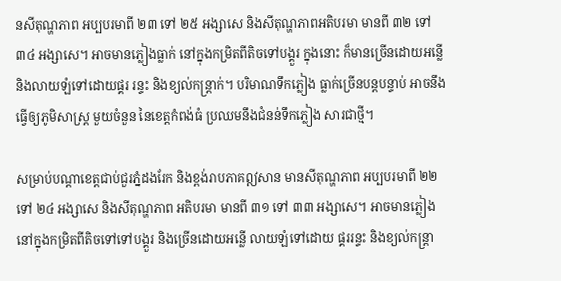នសីតុណ្ហភាព អប្បបរមាពី ២៣ ទៅ ២៥ អង្សាសេ និងសីតុណ្ហភាពអតិបរមា មានពី ៣២ ទៅ ៣៤ អង្សាសេ។ អាចមានភ្លៀងធ្លាក់ នៅក្នុងកម្រិតពីតិចទៅបង្គួរ ក្នុងនោះ ក៏មានច្រើនដោយអន្លើ និងលាយឡំទៅដោយផ្គរ រន្ទះ និងខ្យល់កន្ត្រាក់។ បរិមាណទឹកភ្លៀង ធ្លាក់ច្រើនបន្តបន្ទាប់ អាចនឹងធ្វើឲ្យភូមិសាស្ត្រ មួយចំនួន នៃខេត្តកំពង់ធំ ប្រឈមនឹងជំនន់ទឹកភ្លៀង សារជាថ្មី។

សម្រាប់បណ្តាខេត្តជាប់ជួរភ្នំដងរែក និងខ្ពង់រាបភាគឦសាន មានសីតុណ្ហភាព អប្បបរមាពី ២២ ទៅ ២៤ អង្សាសេ និងសីតុណ្ហភាព អតិបរមា មានពី ៣១ ទៅ ៣៣ អង្សាសេ។ អាចមានភ្លៀង នៅក្នុងកម្រិតពីតិចទៅទៅបង្គួរ និងច្រើនដោយអន្លើ លាយឡំទៅដោយ ផ្គររន្ទះ និងខ្យល់កន្ត្រា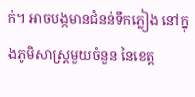ក់។ អាចបង្កមានជំនន់ទឹកភ្លៀង នៅក្នុងភូមិសាស្ត្រមួយចំនួន នៃខេត្ត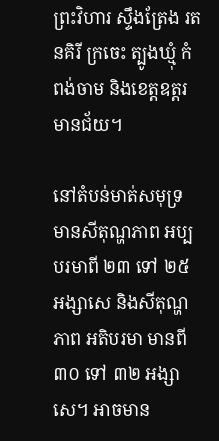ព្រះវិហារ ស្ទឹងត្រែង រតនគិរី ក្រចេះ ត្បូងឃ្មុំ កំពង់ចាម និងខេត្តឧត្តរមានជ័យ។

នៅតំបន់មាត់សមុទ្រ មានសីតុណ្ហភាព អប្បបរមាពី ២៣ ទៅ ២៥ អង្សាសេ និងសីតុណ្ហភាព អតិបរមា មានពី ៣០ ទៅ ៣២ អង្សាសេ។ អាចមាន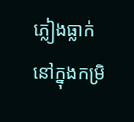ភ្លៀងធ្លាក់ នៅក្នុងកម្រិ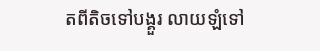តពីតិចទៅបង្គួរ លាយឡំទៅ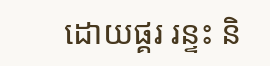ដោយផ្គរ រន្ទះ និ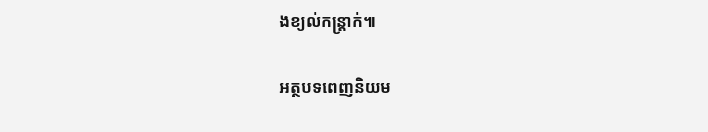ងខ្យល់កន្ត្រាក់៕

អត្ថបទពេញនិយម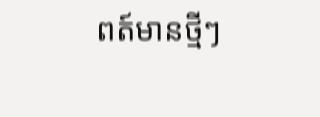ពត៍មានថ្មីៗ